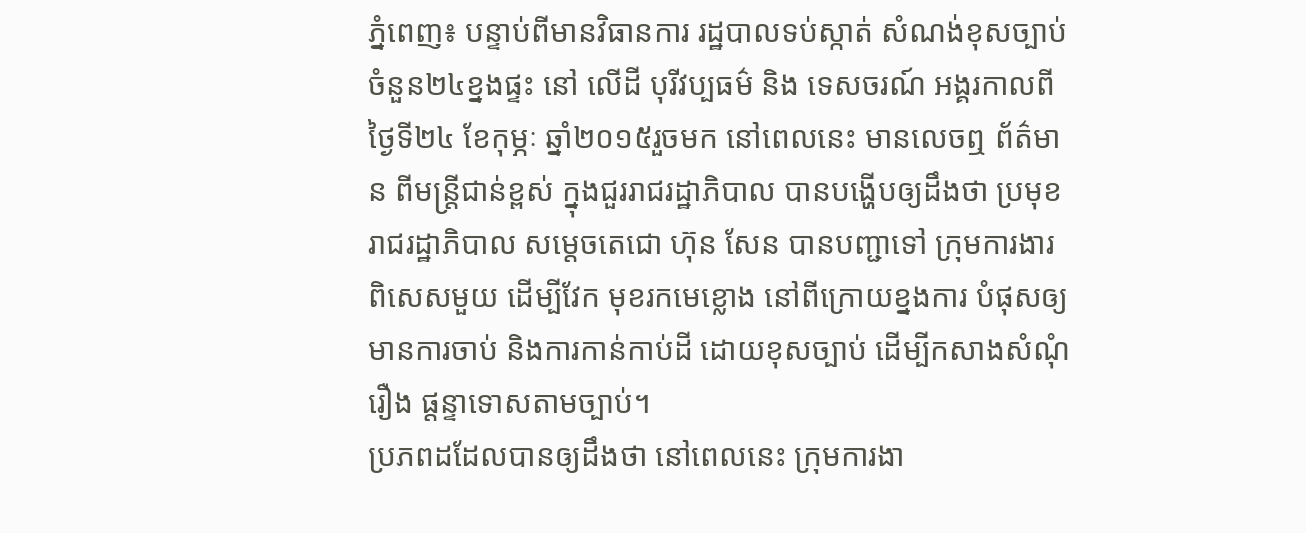ភ្នំពេញ៖ បន្ទាប់ពីមានវិធានការ រដ្ឋបាលទប់ស្កាត់ សំណង់ខុសច្បាប់ ចំនួន២៤ខ្នងផ្ទះ នៅ លើដី បុរីវប្បធម៌ និង ទេសចរណ៍ អង្គរកាលពីថ្ងៃទី២៤ ខែកុម្ភៈ ឆ្នាំ២០១៥រួចមក នៅពេលនេះ មានលេចឮ ព័ត៌មាន ពីមន្ត្រីជាន់ខ្ពស់ ក្នុងជួររាជរដ្ឋាភិបាល បានបង្ហើបឲ្យដឹងថា ប្រមុខ រាជរដ្ឋាភិបាល សម្តេចតេជោ ហ៊ុន សែន បានបញ្ជាទៅ ក្រុមការងារ ពិសេសមួយ ដើម្បីវែក មុខរកមេខ្លោង នៅពីក្រោយខ្នងការ បំផុសឲ្យមានការចាប់ និងការកាន់កាប់ដី ដោយខុសច្បាប់ ដើម្បីកសាងសំណុំរឿង ផ្តន្ទាទោសតាមច្បាប់។
ប្រភពដដែលបានឲ្យដឹងថា នៅពេលនេះ ក្រុមការងា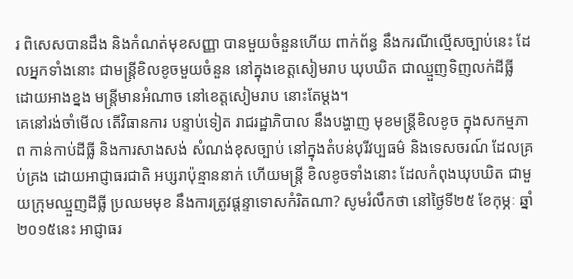រ ពិសេសបានដឹង និងកំណត់មុខសញ្ញា បានមួយចំនួនហើយ ពាក់ព័ន្ធ នឹងករណីល្មើសច្បាប់នេះ ដែលអ្នកទាំងនោះ ជាមន្ត្រីខិលខូចមួយចំនួន នៅក្នុងខេត្តសៀមរាប ឃុបឃិត ជាឈ្មួញទិញលក់ដីធ្លី ដោយអាងខ្នង មន្ត្រីមានអំណាច នៅខេត្តសៀមរាប នោះតែម្តង។
គេនៅរង់ចាំមើល តើវិធានការ បន្ទាប់ទៀត រាជរដ្ឋាភិបាល នឹងបង្ហាញ មុខមន្ត្រីខិលខូច ក្នុងសកម្មភាព កាន់កាប់ដីធ្លី និងការសាងសង់ សំណង់ខុសច្បាប់ នៅក្នុងតំបន់បុរីវប្បធម៌ និងទេសចរណ៍ ដែលគ្រប់គ្រង ដោយអាជ្ញាធរជាតិ អប្សរាប៉ុន្មាននាក់ ហើយមន្ត្រី ខិលខូចទាំងនោះ ដែលកំពុងឃុបឃិត ជាមួយក្រុមឈ្មួញដីធ្លី ប្រឈមមុខ នឹងការត្រូវផ្តន្ទាទោសកំរិតណា? សូមរំលឹកថា នៅថ្ងៃទី២៥ ខែកុម្ភៈ ឆ្នាំ២០១៥នេះ អាជ្ញាធរ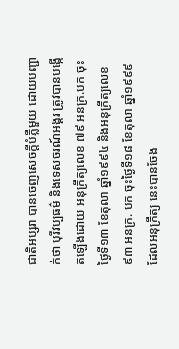ជាតិអប្សរា បានចេញសេចក្តីបំភ្លឺមួយ ដោយបញ្ជាក់ថា បុរីវប្បធម៌ និងទេសចរណ៍អង្គរ ត្រូវបានបង្កើតឡើងដោយ អនុក្រឹត្យលេខ ៧៩ អនក្រ.បក ចុះថ្ងៃទី១៣ ខែតុលា ឆ្នាំ១៩៩៤ និងអនុក្រឹត្យលេខ ៩៣ អនក្រ. បក ចុះថ្ងៃទី១៨ ខែតុលា ឆ្នាំ១៩៩៩ ដែលអនុក្រឹត្យ នេះបានចែង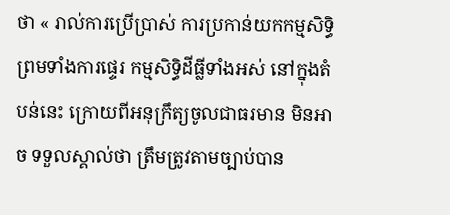ថា « រាល់ការប្រើប្រាស់ ការប្រកាន់យកកម្មសិទ្ធិ ព្រមទាំងការផ្ទេរ កម្មសិទ្ធិដីធ្លីទាំងអស់ នៅក្នុងតំបន់នេះ ក្រោយពីអនុក្រឹត្យចូលជាធរមាន មិនអាច ទទួលស្គាល់ថា ត្រឹមត្រូវតាមច្បាប់បាន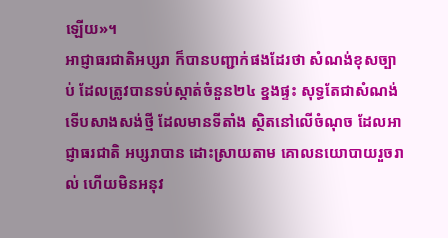ឡើយ»។
អាជ្ញាធរជាតិអប្សរា ក៏បានបញ្ជាក់ផងដែរថា សំណង់ខុសច្បាប់ ដែលត្រូវបានទប់ស្កាត់ចំនួន២៤ ខ្នងផ្ទះ សុទ្ធតែជាសំណង់ទើបសាងសង់ថ្មី ដែលមានទីតាំង ស្ថិតនៅលើចំណុច ដែលអាជ្ញាធរជាតិ អប្សរាបាន ដោះស្រាយតាម គោលនយោបាយរួចរាល់ ហើយមិនអនុវ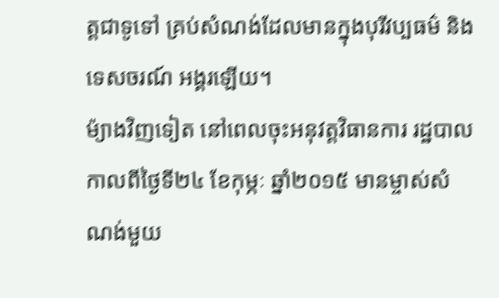ត្តជាទូទៅ គ្រប់សំណង់ដែលមានក្នុងបុរីវប្បធម៌ និងទេសចរណ៍ អង្គរឡើយ។
ម៉្យាងវិញទៀត នៅពេលចុះអនុវត្តវិធានការ រដ្ឋបាលកាលពីថ្ងៃទី២៤ ខែកុម្ភៈ ឆ្នាំ២០១៥ មានម្ចាស់សំណង់មួយ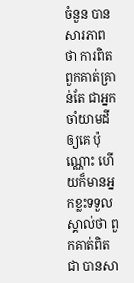ចំនួន បានសារភាពថា ការពិតពួកគាត់គ្រាន់តែ ជាអ្នកចាំយាមដីឲ្យគេ ប៉ុណ្ណោះ ហើយក៏មានអ្នកខ្លះទទួលស្គាល់ថា ពួកគាត់ពិតជា បានសា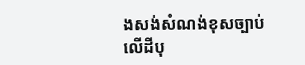ងសង់សំណង់ខុសច្បាប់ លើដីបុ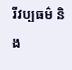រីវប្បធម៌ និង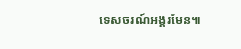ទេសចរណ៍អង្គរមែន៕